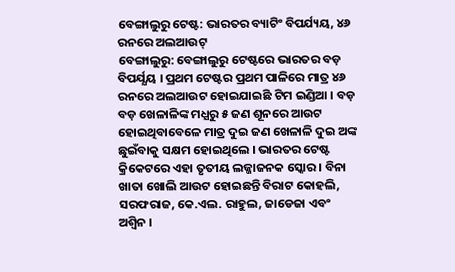ବେଙ୍ଗାଲୁରୁ ଟେଷ୍ଟ: ଭାରତର ବ୍ୟାଟିଂ ବିପର୍ଯ୍ୟୟ, ୪୬ ରନରେ ଅଲଆଉଟ୍
ବେଙ୍ଗାଲୁରୁ: ବେଙ୍ଗାଲୁରୁ ଟେଷ୍ଟରେ ଭାରତର ବଡ଼ ବିପର୍ଯ୍ଯୟ । ପ୍ରଥମ ଟେଷ୍ଟର ପ୍ରଥମ ପାଳିରେ ମାତ୍ର ୪୬ ରନରେ ଅଲଆଉଟ ହୋଇଯାଇଛି ଟିମ ଇଣ୍ଡିଆ । ବଡ଼ ବଡ଼ ଖେଳାଳିଙ୍କ ମଧ୍ଯରୁ ୫ ଜଣ ଶୂନରେ ଆଉଟ ହୋଇଥିବାବେଳେ ମାତ୍ର ଦୁଇ ଜଣ ଖେଳାଳି ଦୁଇ ଅଙ୍କ ଛୁଇଁବାକୁ ସକ୍ଷମ ହୋଇଥିଲେ । ଭାରତର ଟେଷ୍ଟ କ୍ରିକେଟରେ ଏହା ତୃତୀୟ ଲଜ୍ଜାଜନକ ସ୍କୋର । ବିନା ଖାତା ଖୋଲି ଆଉଟ ହୋଇଛନ୍ତି ବିରାଟ କୋହଲି, ସରଫରାଜ, କେ.ଏଲ. ରାହୁଲ, ଜାଡେଜା ଏବଂ ଅଶ୍ଵିନ ।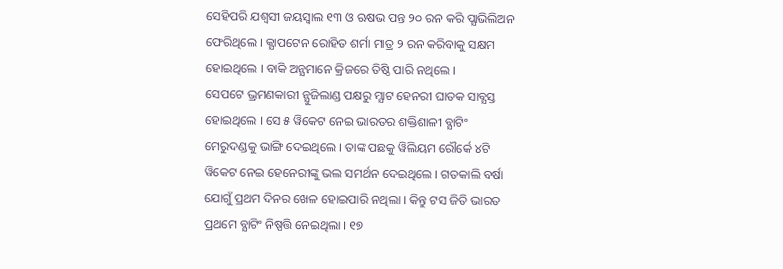ସେହିପରି ଯଶ୍ବସୀ ଜୟସ୍ୱାଲ ୧୩ ଓ ଋଷଭ ପନ୍ତ ୨୦ ରନ କରି ପ୍ଯାଭିଲିଅନ ଫେରିଥିଲେ । କ୍ଯାପଟେନ ରୋହିତ ଶର୍ମା ମାତ୍ର ୨ ରନ କରିବାକୁ ସକ୍ଷମ ହୋଇଥିଲେ । ବାକି ଅନ୍ଯମାନେ କ୍ରିଜରେ ତିଷ୍ଠି ପାରି ନଥିଲେ ।
ସେପଟେ ଭ୍ରମଣକାରୀ ନ୍ଯୁଜିଲାଣ୍ଡ ପକ୍ଷରୁ ମ୍ଯାଟ ହେନରୀ ଘାତକ ସାବ୍ଯସ୍ତ ହୋଇଥିଲେ । ସେ ୫ ୱିକେଟ ନେଇ ଭାରତର ଶକ୍ତିଶାଳୀ ବ୍ଯାଟିଂ ମେରୁଦଣ୍ଡକୁ ଭାଙ୍ଗି ଦେଇଥିଲେ । ତାଙ୍କ ପଛକୁ ୱିଲିୟମ ରୌର୍କେ ୪ଟି ୱିକେଟ ନେଇ ହେନେରୀଙ୍କୁ ଭଲ ସମର୍ଥନ ଦେଇଥିଲେ । ଗତକାଲି ବର୍ଷା ଯୋଗୁଁ ପ୍ରଥମ ଦିନର ଖେଳ ହୋଇପାରି ନଥିଲା । କିନ୍ତୁ ଟସ ଜିତି ଭାରତ ପ୍ରଥମେ ବ୍ଯାଟିଂ ନିଷ୍ପତ୍ତି ନେଇଥିଲା । ୧୭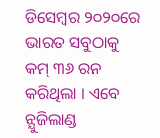ଡିସେମ୍ବର ୨୦୨୦ରେ ଭାରତ ସବୁଠାକୁ କମ୍ ୩୬ ରନ କରିଥିଲା । ଏବେ ନ୍ଯୁଜିଲାଣ୍ଡ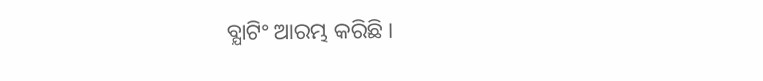ବ୍ଯାଟିଂ ଆରମ୍ଭ କରିଛି ।